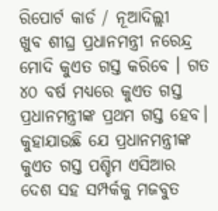ରିପୋର୍ଟ କାର୍ଡ / ନୂଆଦିଲ୍ଲୀ
ଖୁବ ଶୀଘ୍ର ପ୍ରଧାନମନ୍ତ୍ରୀ ନରେନ୍ଦ୍ର ମୋଦି କୁଏତ ଗସ୍ତ କରିବେ । ଗତ ୪୦ ବର୍ଷ ମଧ୍ୟରେ କୁଏତ ଗସ୍ତ ପ୍ରଧାନମନ୍ତ୍ରୀଙ୍କ ପ୍ରଥମ ଗସ୍ତ ହେବ। କୁହାଯାଉଛି ଯେ ପ୍ରଧାନମନ୍ତ୍ରୀଙ୍କ କୁଏତ ଗସ୍ତ ପଶ୍ଚିମ ଏସିଆର ଦେଶ ସହ ସମ୍ପର୍କକୁ ମଜବୁତ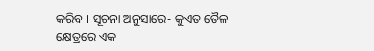କରିବ । ସୂଚନା ଅନୁସାରେ- କୁଏତ ତୈଳ କ୍ଷେତ୍ରରେ ଏକ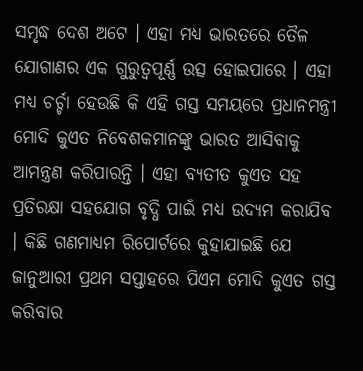ସମୃଦ୍ଧ ଦେଶ ଅଟେ । ଏହା ମଧ୍ୟ ଭାରତରେ ତୈଳ ଯୋଗାଣର ଏକ ଗୁରୁତ୍ୱପୂର୍ଣ୍ଣ ଉତ୍ସ ହୋଇପାରେ । ଏହା ମଧ୍ୟ ଚର୍ଚ୍ଚା ହେଉଛି କି ଏହି ଗସ୍ତ ସମୟରେ ପ୍ରଧାନମନ୍ତ୍ରୀ ମୋଦି କୁଏତ ନିବେଶକମାନଙ୍କୁ ଭାରତ ଆସିବାକୁ ଆମନ୍ତ୍ରଣ କରିପାରନ୍ତି । ଏହା ବ୍ୟତୀତ କୁଏତ ସହ ପ୍ରତିରକ୍ଷା ସହଯୋଗ ବୃଦ୍ଧି ପାଇଁ ମଧ୍ୟ ଉଦ୍ୟମ କରାଯିବ । କିଛି ଗଣମାଧ୍ୟମ ରିପୋର୍ଟରେ କୁହାଯାଇଛି ଯେ ଜାନୁଆରୀ ପ୍ରଥମ ସପ୍ତାହରେ ପିଏମ ମୋଦି କୁଏତ ଗସ୍ତ କରିବାର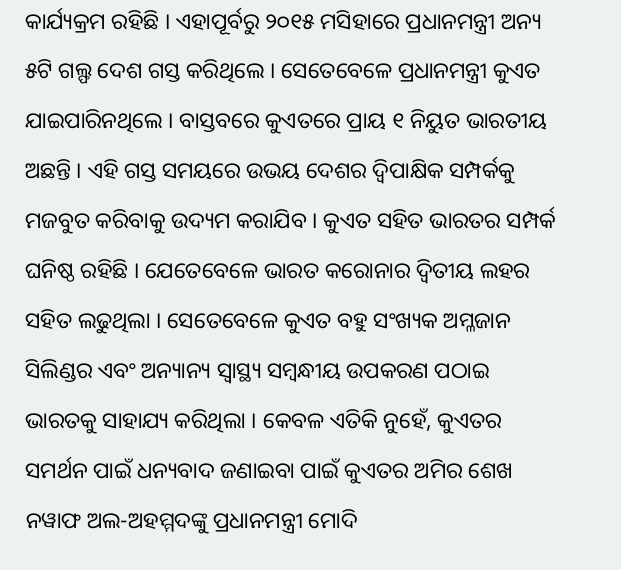କାର୍ଯ୍ୟକ୍ରମ ରହିଛି । ଏହାପୂର୍ବରୁ ୨୦୧୫ ମସିହାରେ ପ୍ରଧାନମନ୍ତ୍ରୀ ଅନ୍ୟ ୫ଟି ଗଲ୍ଫ ଦେଶ ଗସ୍ତ କରିଥିଲେ । ସେତେବେଳେ ପ୍ରଧାନମନ୍ତ୍ରୀ କୁଏତ ଯାଇପାରିନଥିଲେ । ବାସ୍ତବରେ କୁଏତରେ ପ୍ରାୟ ୧ ନିୟୁତ ଭାରତୀୟ ଅଛନ୍ତି । ଏହି ଗସ୍ତ ସମୟରେ ଉଭୟ ଦେଶର ଦ୍ୱିପାକ୍ଷିକ ସମ୍ପର୍କକୁ ମଜବୁତ କରିବାକୁ ଉଦ୍ୟମ କରାଯିବ । କୁଏତ ସହିତ ଭାରତର ସମ୍ପର୍କ ଘନିଷ୍ଠ ରହିଛି । ଯେତେବେଳେ ଭାରତ କରୋନାର ଦ୍ୱିତୀୟ ଲହର ସହିତ ଲଢୁଥିଲା । ସେତେବେଳେ କୁଏତ ବହୁ ସଂଖ୍ୟକ ଅମ୍ଳଜାନ ସିଲିଣ୍ଡର ଏବଂ ଅନ୍ୟାନ୍ୟ ସ୍ୱାସ୍ଥ୍ୟ ସମ୍ବନ୍ଧୀୟ ଉପକରଣ ପଠାଇ ଭାରତକୁ ସାହାଯ୍ୟ କରିଥିଲା । କେବଳ ଏତିକି ନୁହେଁ, କୁଏତର ସମର୍ଥନ ପାଇଁ ଧନ୍ୟବାଦ ଜଣାଇବା ପାଇଁ କୁଏତର ଅମିର ଶେଖ ନୱାଫ ଅଲ-ଅହମ୍ମଦଙ୍କୁ ପ୍ରଧାନମନ୍ତ୍ରୀ ମୋଦି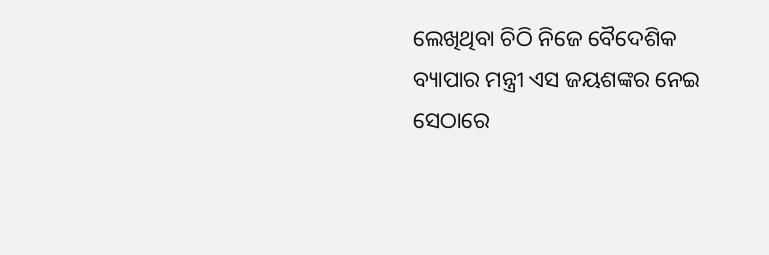ଲେଖିଥିବା ଚିଠି ନିଜେ ବୈଦେଶିକ ବ୍ୟାପାର ମନ୍ତ୍ରୀ ଏସ ଜୟଶଙ୍କର ନେଇ ସେଠାରେ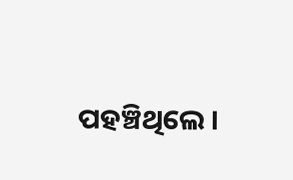ପହଞ୍ଚିଥିଲେ ।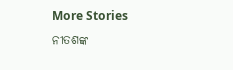More Stories
ନୀତଶଙ୍କ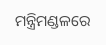ମନ୍ତ୍ରିମଣ୍ଡଳରେ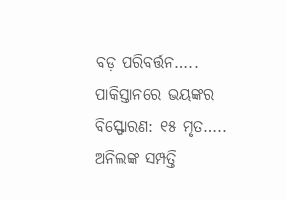ବଡ଼ ପରିବର୍ତ୍ତନ…..
ପାକିସ୍ତାନରେ ଭୟଙ୍କର ବିସ୍ଫୋରଣ: ୧୫ ମୃତ…..
ଅନିଲଙ୍କ ସମ୍ପତ୍ତି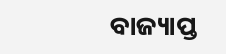ବାଜ୍ୟାପ୍ତ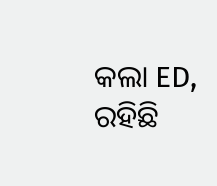କଲା ED, ରହିଛି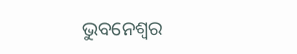ଭୁବନେଶ୍ୱର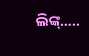ଲିଙ୍କ୍…..